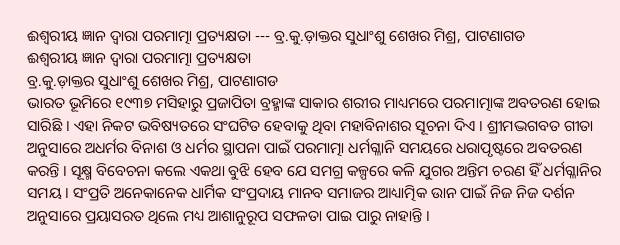ଈଶ୍ୱରୀୟ ଜ୍ଞାନ ଦ୍ୱାରା ପରମାତ୍ମା ପ୍ରତ୍ୟକ୍ଷତା --- ବ୍ର.କୁ.ଡ଼ାକ୍ତର ସୁଧାଂଶୁ ଶେଖର ମିଶ୍ର, ପାଟଣାଗଡ
ଈଶ୍ୱରୀୟ ଜ୍ଞାନ ଦ୍ୱାରା ପରମାତ୍ମା ପ୍ରତ୍ୟକ୍ଷତା
ବ୍ର.କୁ.ଡ଼ାକ୍ତର ସୁଧାଂଶୁ ଶେଖର ମିଶ୍ର, ପାଟଣାଗଡ
ଭାରତ ଭୂମିରେ ୧୯୩୭ ମସିହାରୁ ପ୍ରଜାପିତା ବ୍ରହ୍ମାଙ୍କ ସାକାର ଶରୀର ମାଧ୍ୟମରେ ପରମାତ୍ମାଙ୍କ ଅବତରଣ ହୋଇ ସାରିଛି । ଏହା ନିକଟ ଭବିଷ୍ୟତରେ ସଂଘଟିତ ହେବାକୁ ଥିବା ମହାବିନାଶର ସୂଚନା ଦିଏ । ଶ୍ରୀମଦ୍ଭଗବତ ଗୀତା ଅନୁସାରେ ଅଧର୍ମର ବିନାଶ ଓ ଧର୍ମର ସ୍ଥାପନା ପାଇଁ ପରମାତ୍ମା ଧର୍ମଗ୍ଳାନି ସମୟରେ ଧରାପୃଷ୍ଟରେ ଅବତରଣ କରନ୍ତି । ସୂକ୍ଷ୍ମ ବିବେଚନା କଲେ ଏକଥା ବୁଝି ହେବ ଯେ ସମଗ୍ର କଳ୍ପରେ କଳି ଯୁଗର ଅନ୍ତିମ ଚରଣ ହିଁ ଧର୍ମଗ୍ଳାନିର ସମୟ । ସଂପ୍ରତି ଅନେକାନେକ ଧାର୍ମିକ ସଂପ୍ରଦାୟ ମାନବ ସମାଜର ଆଧ୍ୟାତ୍ମିକ ଉାନ ପାଇଁ ନିଜ ନିଜ ଦର୍ଶନ ଅନୁସାରେ ପ୍ରୟାସରତ ଥିଲେ ମଧ୍ୟ ଆଶାନୁରୂପ ସଫଳତା ପାଇ ପାରୁ ନାହାନ୍ତି ।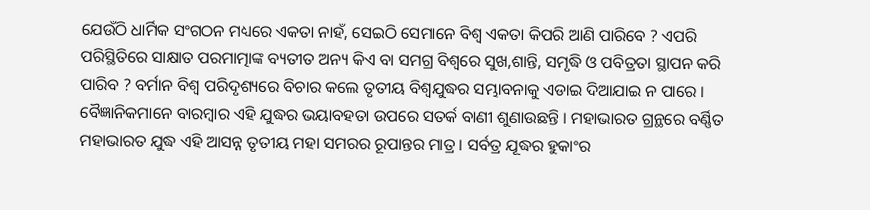ଯେଉଁଠି ଧାର୍ମିକ ସଂଗଠନ ମଧ୍ୟରେ ଏକତା ନାହଁ, ସେଇଠି ସେମାନେ ବିଶ୍ୱ ଏକତା କିପରି ଆଣି ପାରିବେ ? ଏପରି ପରିସ୍ଥିତିରେ ସାକ୍ଷାତ ପରମାତ୍ମାଙ୍କ ବ୍ୟତୀତ ଅନ୍ୟ କିଏ ବା ସମଗ୍ର ବିଶ୍ୱରେ ସୁଖ,ଶାନ୍ତି, ସମୃଦ୍ଧି ଓ ପବିତ୍ରତା ସ୍ଥାପନ କରି ପାରିବ ? ବର୍ମାନ ବିଶ୍ୱ ପରିଦୃଶ୍ୟରେ ବିଚାର କଲେ ତୃତୀୟ ବିଶ୍ୱଯୁଦ୍ଧର ସମ୍ଭାବନାକୁ ଏଡାଇ ଦିଆଯାଇ ନ ପାରେ । ବୈଜ୍ଞାନିକମାନେ ବାରମ୍ବାର ଏହି ଯୁଦ୍ଧର ଭୟାବହତା ଉପରେ ସତର୍କ ବାଣୀ ଶୁଣାଉଛନ୍ତି । ମହାଭାରତ ଗ୍ରନ୍ଥରେ ବର୍ଣ୍ଣିତ ମହାଭାରତ ଯୁଦ୍ଧ ଏହି ଆସନ୍ନ ତୃତୀୟ ମହା ସମରର ରୂପାନ୍ତର ମାତ୍ର । ସର୍ବତ୍ର ଯୂଦ୍ଧର ହୁକାଂର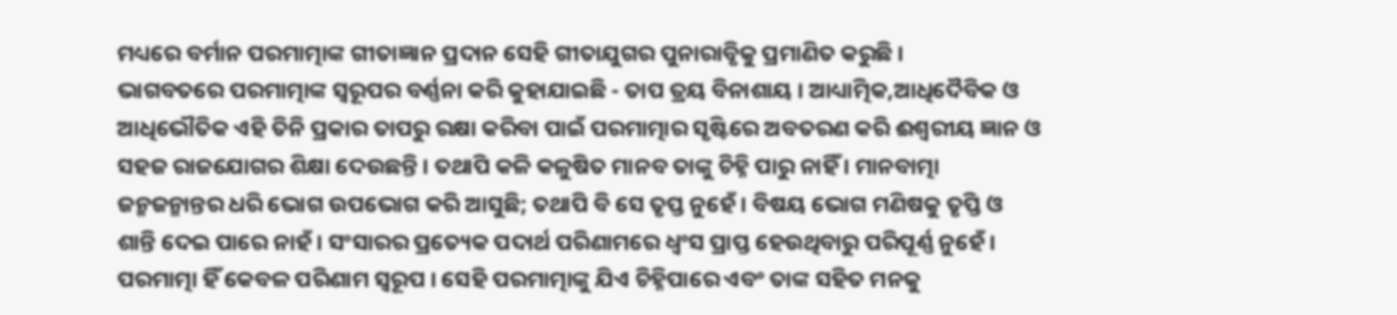ମଧ୍ୟରେ ବର୍ମାନ ପରମାତ୍ମାଙ୍କ ଗୀତାଜ୍ଞାନ ପ୍ରଦାନ ସେହି ଗୀତାଯୁଗର ପୁନାରାବୃିକୁ ପ୍ରମାଣିତ କରୁଛି ।
ଭାଗବତରେ ପରମାତ୍ମାଙ୍କ ସ୍ୱରୂପର ବର୍ଣ୍ଣନା କରି କୁହାଯାଇଛି - ତାପ ତ୍ରୟ ବିନାଶାୟ । ଆଧ୍ୟାତ୍ମିକ,ଆଧିଦୈବିକ ଓ ଆଧିଭୌତିକ ଏହି ତିନି ପ୍ରକାର ତାପରୁ ରକ୍ଷା କରିବା ପାଇଁ ପରମାତ୍ମାର ସୃଷ୍ଟିରେ ଅବତରଣ କରି ଈଶ୍ୱରୀୟ ଜ୍ଞାନ ଓ ସହଜ ରାଜଯୋଗର ଶିକ୍ଷା ଦେଉଛନ୍ତି । ତଥାପି କଳି କଳୁଷିତ ମାନବ ତାଙ୍କୁ ଚିହ୍ନି ପାରୁ ନାହିଁ । ମାନବାତ୍ମା ଜନ୍ମଜନ୍ମାନ୍ତର ଧରି ଭୋଗ ଉପଭୋଗ କରି ଆସୁଛି; ତଥାପି ବି ସେ ତୃପ୍ତ ନୁହେଁ । ବିଷୟ ଭୋଗ ମଣିଷକୁ ତୃପ୍ତି ଓ ଶାନ୍ତି ଦେଇ ପାରେ ନାହଁ । ସଂସାରର ପ୍ରତ୍ୟେକ ପଦାର୍ଥ ପରିଣାମରେ ଧ୍ୱଂସ ପ୍ରାପ୍ତ ହେଉଥିବାରୁ ପରିପୂର୍ଣ୍ଣ ନୁହେଁ । ପରମାତ୍ମା ହିଁ କେବଳ ପରିଣାମ ସ୍ୱରୂପ । ସେହି ପରମାତ୍ମାଙ୍କୁ ଯିଏ ଚିହ୍ନିପାରେ ଏବଂ ତାଙ୍କ ସହିତ ମନକୁ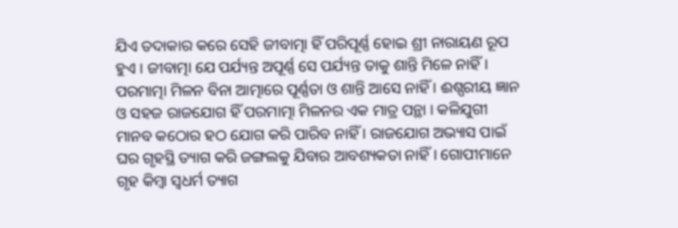ଯିଏ ତଦାକାର କରେ ସେହି ଜୀବାତ୍ମା ହିଁ ପରିପୂର୍ଣ୍ଣ ହୋଇ ଶ୍ରୀ ନାରାୟଣ ରୂପ ହୁଏ । ଜୀବାତ୍ମା ଯେ ପର୍ଯ୍ୟନ୍ତ ଅପୂର୍ଣ୍ଣ ସେ ପର୍ଯ୍ୟନ୍ତ ତାକୁ ଶାନ୍ତି ମିଳେ ନାହିଁ । ପରମାତ୍ମା ମିଳନ ବିନା ଆତ୍ମାରେ ପୂର୍ଣ୍ଣତା ଓ ଶାନ୍ତି ଆସେ ନାହିଁ । ଈଶ୍ପରୀୟ ଜ୍ଞାନ ଓ ସହଜ ରାଜଯୋଗ ହିଁ ପରମାତ୍ମା ମିଳନର ଏକ ମାତ୍ର ପନ୍ଥା । କଳିଯୁଗୀ ମାନବ କଠୋର ହଠ ଯୋଗ କରି ପାରିବ ନାହିଁ । ରାଜଯୋଗ ଅଭ୍ୟାସ ପାଇଁ ଘର ଗୃହସ୍ଥି ତ୍ୟାଗ କରି ଜଙ୍ଗଲକୁ ଯିବାର ଆବଶ୍ୟକତା ନାହିଁ । ଗୋପୀମାନେ ଗୃହ କିମ୍ବା ସ୍ୱଧର୍ମ ତ୍ୟାଗ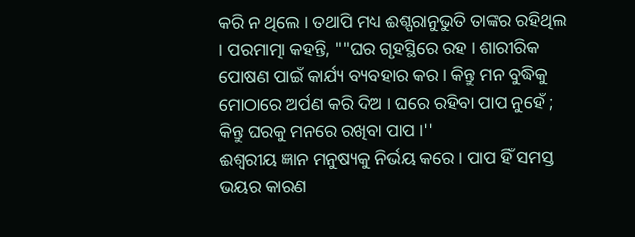କରି ନ ଥିଲେ । ତଥାପି ମଧ୍ୟ ଈଶ୍ପରାନୁଭୁତି ତାଙ୍କର ରହିଥିଲ । ପରମାତ୍ମା କହନ୍ତି, ""ଘର ଗୃହସ୍ଥିରେ ରହ । ଶାରୀରିକ ପୋଷଣ ପାଇଁ କାର୍ଯ୍ୟ ବ୍ୟବହାର କର । କିନ୍ତୁ ମନ ବୁଦ୍ଧିକୁ ମୋଠାରେ ଅର୍ପଣ କରି ଦିଅ । ଘରେ ରହିବା ପାପ ନୁହେଁ ; କିନ୍ତୁ ଘରକୁ ମନରେ ରଖିବା ପାପ ।''
ଈଶ୍ୱରୀୟ ଜ୍ଞାନ ମନୁଷ୍ୟକୁ ନିର୍ଭୟ କରେ । ପାପ ହିଁ ସମସ୍ତ ଭୟର କାରଣ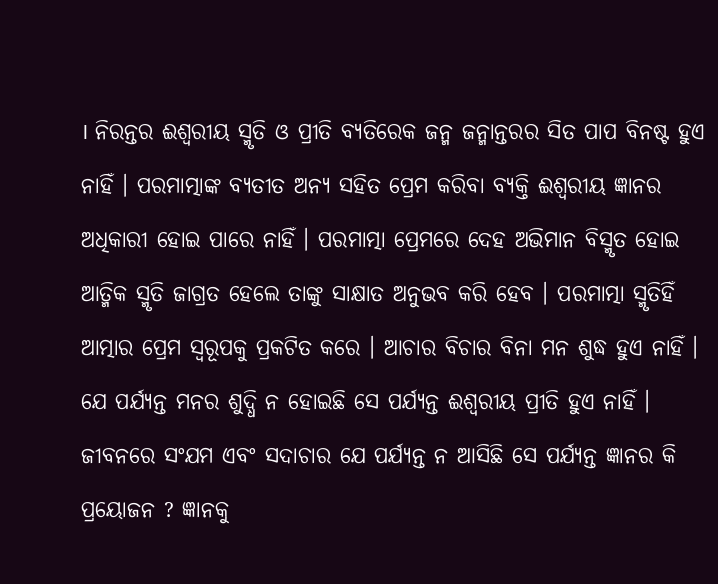। ନିରନ୍ତର ଈଶ୍ୱରୀୟ ସ୍ମୃତି ଓ ପ୍ରୀତି ବ୍ୟତିରେକ ଜନ୍ମ ଜନ୍ମାନ୍ତରର ସିତ ପାପ ବିନଷ୍ଟ ହୁଏ ନାହିଁ । ପରମାତ୍ମାଙ୍କ ବ୍ୟତୀତ ଅନ୍ୟ ସହିତ ପ୍ରେମ କରିବା ବ୍ୟକ୍ତି ଈଶ୍ୱରୀୟ ଜ୍ଞାନର ଅଧିକାରୀ ହୋଇ ପାରେ ନାହିଁ । ପରମାତ୍ମା ପ୍ରେମରେ ଦେହ ଅଭିମାନ ବିସ୍ମୃତ ହୋଇ ଆତ୍ମିକ ସ୍ମୃତି ଜାଗ୍ରତ ହେଲେ ତାଙ୍କୁ ସାକ୍ଷାତ ଅନୁଭବ କରି ହେବ । ପରମାତ୍ମା ସ୍ମୃତିହିଁ ଆତ୍ମାର ପ୍ରେମ ସ୍ୱରୂପକୁ ପ୍ରକଟିତ କରେ । ଆଚାର ବିଚାର ବିନା ମନ ଶୁଦ୍ଧ ହୁଏ ନାହିଁ । ଯେ ପର୍ଯ୍ୟନ୍ତ ମନର ଶୁଦ୍ଧି ନ ହୋଇଛି ସେ ପର୍ଯ୍ୟନ୍ତ ଈଶ୍ୱରୀୟ ପ୍ରୀତି ହୁଏ ନାହିଁ । ଜୀବନରେ ସଂଯମ ଏବଂ ସଦାଚାର ଯେ ପର୍ଯ୍ୟନ୍ତ ନ ଆସିଛି ସେ ପର୍ଯ୍ୟନ୍ତ ଜ୍ଞାନର କି ପ୍ରୟୋଜନ ? ଜ୍ଞାନକୁ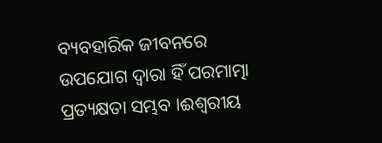ବ୍ୟବହାରିକ ଜୀବନରେ ଉପଯୋଗ ଦ୍ୱାରା ହିଁ ପରମାତ୍ମା ପ୍ରତ୍ୟକ୍ଷତା ସମ୍ଭବ ।ଈଶ୍ୱରୀୟ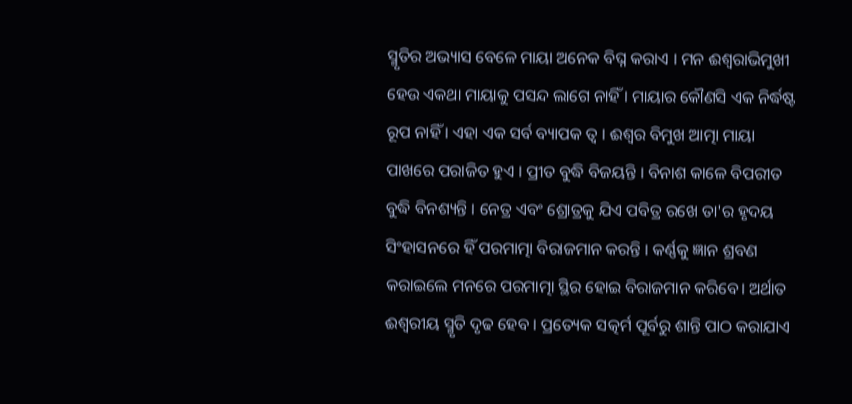ସ୍ମୃତିର ଅଭ୍ୟାସ ବେଳେ ମାୟା ଅନେକ ବିଘ୍ନ କରାଏ । ମନ ଈଶ୍ୱରାଭିମୁଖୀ ହେଉ ଏକଥା ମାୟାକୁ ପସନ୍ଦ ଲାଗେ ନାହିଁ । ମାୟାର କୌଣସି ଏକ ନିର୍ଦ୍ଧଷ୍ଟ ରୂପ ନାହିଁ । ଏହା ଏକ ସର୍ବ ବ୍ୟାପକ ତ୍ୱ । ଈଶ୍ୱର ବିମୁଖ ଆତ୍ମା ମାୟା ପାଖରେ ପରାଜିତ ହୁଏ । ପ୍ରୀତ ବୁଦ୍ଧି ବିଜୟନ୍ତି । ବିନାଶ କାଳେ ବିପରୀତ ବୁଦ୍ଧି ବିନଶ୍ୟନ୍ତି । ନେତ୍ର ଏବଂ ଶ୍ରୋତ୍ରକୁ ଯିଏ ପବିତ୍ର ରଖେ ତା'ର ହୃଦୟ ସିଂହାସନରେ ହିଁ ପରମାତ୍ମା ବିରାଜମାନ କରନ୍ତି । କର୍ଣ୍ଣକୁ ଜ୍ଞାନ ଶ୍ରବଣ କରାଇଲେ ମନରେ ପରମାତ୍ମା ସ୍ଥିର ହୋଇ ବିରାଜମାନ କରିବେ। ଅର୍ଥାତ ଈଶ୍ୱରୀୟ ସ୍ମୃତି ଦୃଢ ହେବ । ପ୍ରତ୍ୟେକ ସତ୍କର୍ମ ପୂର୍ବରୁ ଶାନ୍ତି ପାଠ କରାଯାଏ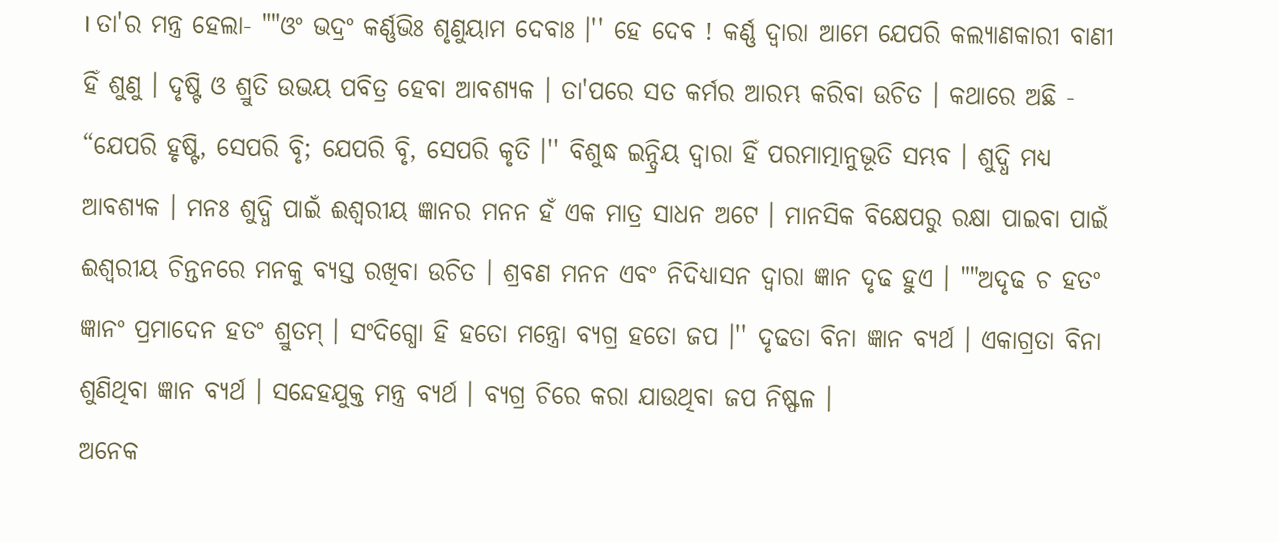। ତା'ର ମନ୍ତ୍ର ହେଲା- ""ଓଂ ଭଦ୍ରଂ କର୍ଣ୍ଣଭିଃ ଶୃଣୁୟାମ ଦେବାଃ ।'' ହେ ଦେବ ! କର୍ଣ୍ଣ ଦ୍ୱାରା ଆମେ ଯେପରି କଲ୍ୟାଣକାରୀ ବାଣୀ ହିଁ ଶୁଣୁ । ଦୃଷ୍ଟି ଓ ଶ୍ରୁତି ଉଭୟ ପବିତ୍ର ହେବା ଆବଶ୍ୟକ । ତା'ପରେ ସତ କର୍ମର ଆରମ୍ଭ କରିବା ଉଚିତ । କଥାରେ ଅଛି - “ଯେପରି ହୃଷ୍ଟି, ସେପରି ବୃି; ଯେପରି ବୃି, ସେପରି କୃତି ।'' ବିଶୁଦ୍ଧ ଇନ୍ଦ୍ରିୟ ଦ୍ୱାରା ହିଁ ପରମାତ୍ମାନୁଭୂତି ସମ୍ଭବ । ଶୁଦ୍ଧି ମଧ୍ୟ ଆବଶ୍ୟକ । ମନଃ ଶୁଦ୍ଧି ପାଇଁ ଈଶ୍ୱରୀୟ ଜ୍ଞାନର ମନନ ହଁ ଏକ ମାତ୍ର ସାଧନ ଅଟେ । ମାନସିକ ବିକ୍ଷେପରୁ ରକ୍ଷା ପାଇବା ପାଇଁ ଈଶ୍ୱରୀୟ ଚିନ୍ତନରେ ମନକୁ ବ୍ୟସ୍ତ ରଖିବା ଉଚିତ । ଶ୍ରବଣ ମନନ ଏବଂ ନିଦିଧ୍ୟାସନ ଦ୍ୱାରା ଜ୍ଞାନ ଦୃଢ ହୁଏ । ""ଅଦୃଢ ଚ ହତଂ ଜ୍ଞାନଂ ପ୍ରମାଦେନ ହତଂ ଶ୍ରୁତମ୍ । ସଂଦିଗ୍ଧୋ ହି ହତୋ ମନ୍ତ୍ରୋ ବ୍ୟଗ୍ର ହତୋ ଜପ ।'' ଦୃଢତା ବିନା ଜ୍ଞାନ ବ୍ୟର୍ଥ । ଏକାଗ୍ରତା ବିନା ଶୁଣିଥିବା ଜ୍ଞାନ ବ୍ୟର୍ଥ । ସନ୍ଦେହଯୁକ୍ତ ମନ୍ତ୍ର ବ୍ୟର୍ଥ । ବ୍ୟଗ୍ର ଚିରେ କରା ଯାଉଥିବା ଜପ ନିଷ୍ଫଳ ।
ଅନେକ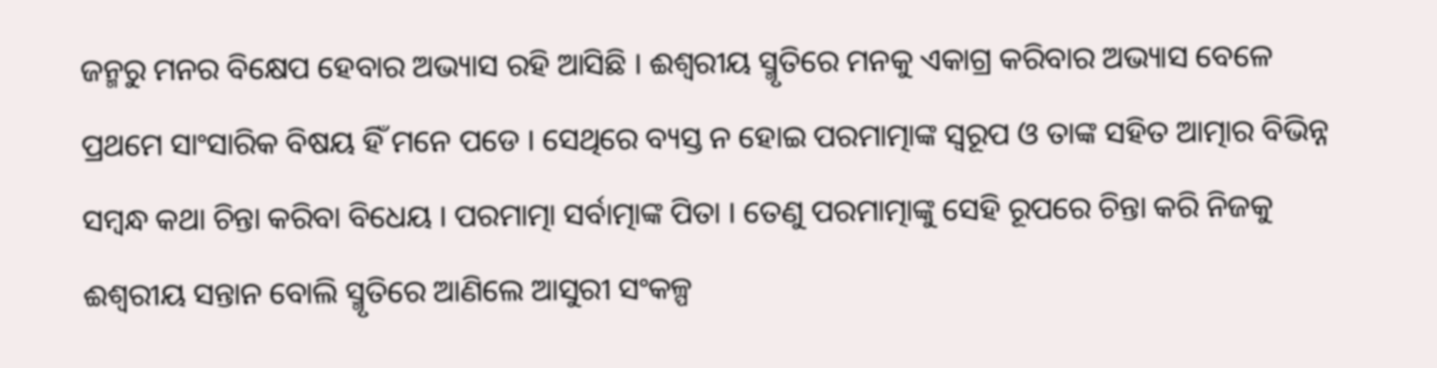ଜନ୍ମରୁ ମନର ବିକ୍ଷେପ ହେବାର ଅଭ୍ୟାସ ରହି ଆସିଛି । ଈଶ୍ୱରୀୟ ସ୍ମୃତିରେ ମନକୁ ଏକାଗ୍ର କରିବାର ଅଭ୍ୟାସ ବେଳେ ପ୍ରଥମେ ସାଂସାରିକ ବିଷୟ ହିଁ ମନେ ପଡେ । ସେଥିରେ ବ୍ୟସ୍ତ ନ ହୋଇ ପରମାତ୍ମାଙ୍କ ସ୍ୱରୂପ ଓ ତାଙ୍କ ସହିତ ଆତ୍ମାର ବିଭିନ୍ନ ସମ୍ବନ୍ଧ କଥା ଚିନ୍ତା କରିବା ବିଧେୟ । ପରମାତ୍ମା ସର୍ବାତ୍ମାଙ୍କ ପିତା । ତେଣୁ ପରମାତ୍ମାଙ୍କୁ ସେହି ରୂପରେ ଚିନ୍ତା କରି ନିଜକୁ ଈଶ୍ୱରୀୟ ସନ୍ତାନ ବୋଲି ସ୍ମୃତିରେ ଆଣିଲେ ଆସୁରୀ ସଂକଳ୍ପ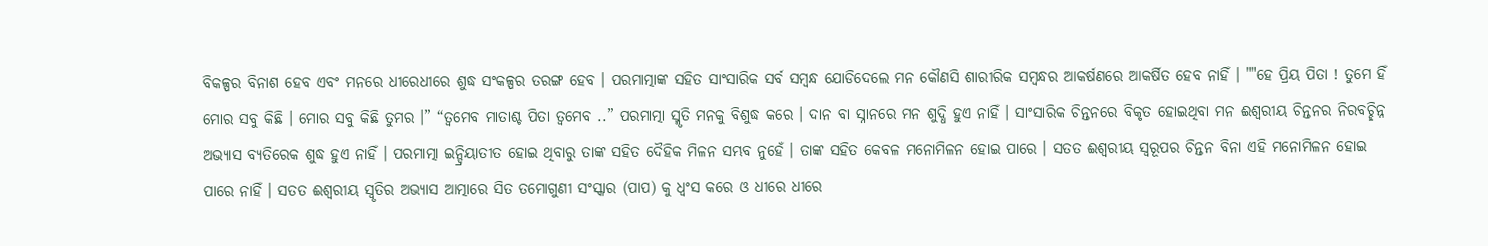ବିକଳ୍ପର ବିନାଶ ହେବ ଏବଂ ମନରେ ଧୀରେଧୀରେ ଶୁଦ୍ଧ ସଂକଳ୍ପର ତରଙ୍ଗ ହେବ । ପରମାତ୍ମାଙ୍କ ସହିତ ସାଂସାରିକ ସର୍ବ ସମ୍ବନ୍ଧ ଯୋଡିଦେଲେ ମନ କୌଣସି ଶାରୀରିକ ସମ୍ବନ୍ଧର ଆକର୍ଷଣରେ ଆକର୍ଷିତ ହେବ ନାହିଁ । ""ହେ ପ୍ରିୟ ପିତା ! ତୁମେ ହିଁ ମୋର ସବୁ କିଛି । ମୋର ସବୁ କିଛି ତୁମର ।” “ତ୍ୱମେବ ମାତାଶ୍ଚ ପିତା ତ୍ୱମେବ ..” ପରମାତ୍ମା ସ୍ମୃତି ମନକୁ ବିଶୁଦ୍ଧ କରେ । ଦାନ ବା ସ୍ନାନରେ ମନ ଶୁଦ୍ଧି ହୁଏ ନାହିଁ । ସାଂସାରିକ ଚିନ୍ତନରେ ବିକୃତ ହୋଇଥିବା ମନ ଈଶ୍ୱରୀୟ ଚିନ୍ତନର ନିରବଚ୍ଛିନ୍ନ ଅଭ୍ୟାସ ବ୍ୟତିରେକ ଶୁଦ୍ଧ ହୁଏ ନାହିଁ । ପରମାତ୍ମା ଇନ୍ଦ୍ରିୟାତୀତ ହୋଇ ଥିବାରୁ ତାଙ୍କ ସହିତ ଦୈହିକ ମିଳନ ସମ୍ଭବ ନୁହେଁ । ତାଙ୍କ ସହିତ କେବଳ ମନୋମିଳନ ହୋଇ ପାରେ । ସତତ ଈଶ୍ୱରୀୟ ସ୍ୱରୂପର ଚିନ୍ତନ ବିନା ଏହି ମନୋମିଳନ ହୋଇ ପାରେ ନାହିଁ । ସତତ ଈଶ୍ୱରୀୟ ସ୍ୱୃତିର ଅଭ୍ୟାସ ଆତ୍ମାରେ ସିତ ତମୋଗୁଣୀ ସଂସ୍କାର (ପାପ) କୁ ଧ୍ୱଂସ କରେ ଓ ଧୀରେ ଧୀରେ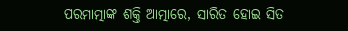ପରମାତ୍ମାଙ୍କ ଶକ୍ତି ଆତ୍ମାରେ, ସାରିତ ହୋଇ ସିତ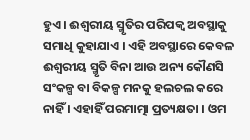ହୁଏ । ଈଶ୍ୱରୀୟ ସ୍ମୃତିର ପରିପକ୍ୱ ଅବସ୍ଥାକୁ ସମାଧି କୁହାଯାଏ । ଏହି ଅବସ୍ଥାରେ କେବଳ ଈଶ୍ୱରୀୟ ସ୍ମୃତି ବିନା ଆଉ ଅନ୍ୟ କୌଣସି ସଂକଳ୍ପ ବା ବିକଳ୍ପ ମନକୁ ହଲଚଲ କରେ ନାହିଁ । ଏହାହିଁ ପରମାତ୍ମା ପ୍ରତ୍ୟକ୍ଷତା । ଓମ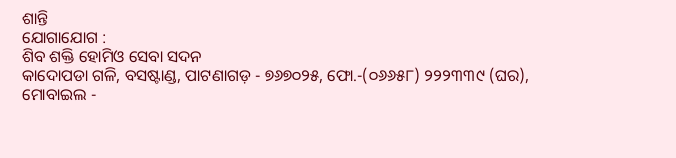ଶାନ୍ତି
ଯୋଗାଯୋଗ :
ଶିବ ଶକ୍ତି ହୋମିଓ ସେବା ସଦନ
କାଦୋପଡା ଗଳି, ବସଷ୍ଟାଣ୍ଡ, ପାଟଣାଗଡ଼ - ୭୬୭୦୨୫, ଫୋ.-(୦୬୬୫୮) ୨୨୨୩୩୯ (ଘର),
ମୋବାଇଲ -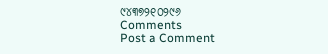୯୪୩୭୨୧୦୨୯୬
Comments
Post a Comment